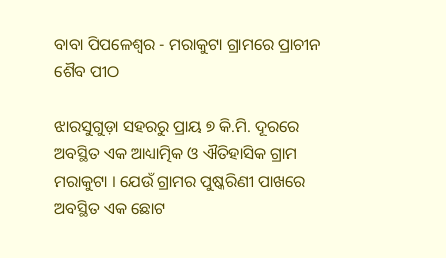ବାବା ପିପଳେଶ୍ଵର - ମରାକୁଟା ଗ୍ରାମରେ ପ୍ରାଚୀନ ଶୈବ ପୀଠ

ଝାରସୁଗୁଡ଼ା ସହରରୁ ପ୍ରାୟ ୭ କି.ମି. ଦୂରରେ ଅବସ୍ଥିତ ଏକ ଆଧ୍ୟାତ୍ମିକ ଓ ଐତିହାସିକ ଗ୍ରାମ ମରାକୁଟା । ଯେଉଁ ଗ୍ରାମର ପୁଷ୍କରିଣୀ ପାଖରେ ଅବସ୍ଥିତ ଏକ ଛୋଟ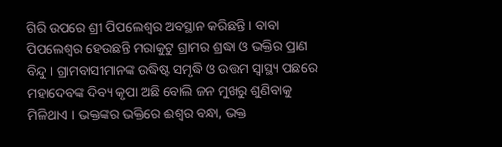ଗିରି ଉପରେ ଶ୍ରୀ ପିପଲେଶ୍ୱର ଅବସ୍ଥାନ କରିଛନ୍ତି । ବାବା ପିପଲେଶ୍ୱର ହେଉଛନ୍ତି ମରାକୁଟୁ ଗ୍ରାମର ଶ୍ରଦ୍ଧା ଓ ଭକ୍ତିର ପ୍ରାଣ ବିନ୍ଦୁ । ଗ୍ରାମବାସୀମାନଙ୍କ ଉଦ୍ଧିଷ୍ଟ ସମୃଦ୍ଧି ଓ ଉତ୍ତମ ସ୍ୱାସ୍ଥ୍ୟ ପଛରେ ମହାଦେବଙ୍କ ଦିବ୍ୟ କୃପା ଅଛି ବୋଲି ଜନ ମୁଖରୁ ଶୁଣିବାକୁ ମିଳିଥାଏ । ଭକ୍ତଙ୍କର ଭକ୍ତିରେ ଈଶ୍ୱର ବନ୍ଧା, ଭକ୍ତ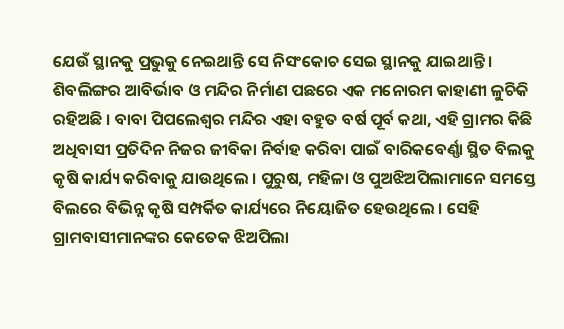ଯେଉଁ ସ୍ଥାନକୁ ପ୍ରଭୁକୁ ନେଇଥାନ୍ତି ସେ ନିସଂକୋଚ ସେଇ ସ୍ଥାନକୁ ଯାଇଥାନ୍ତି । ଶିବଲିଙ୍ଗର ଆବିର୍ଭାବ ଓ ମନ୍ଦିର ନିର୍ମାଣ ପଛରେ ଏକ ମନୋରମ କାହାଣୀ ଳୁଚିକି ରହିଅଛି । ବାବା ପିପଲେଶ୍ୱର ମନ୍ଦିର ଏହା ବହୁତ ବର୍ଷ ପୂର୍ବ କଥା, ଏହି ଗ୍ରାମର କିଛି ଅଧିବାସୀ ପ୍ରତିଦିନ ନିଜର ଜୀବିକା ନିର୍ବାହ କରିବା ପାଇଁ ବାରିକବେର୍ଣ୍ଣା ସ୍ଥିତ ବିଲକୁ କୃଷି କାର୍ଯ୍ୟ କରିବାକୁ ଯାଉଥିଲେ । ପୁରୁଷ, ମହିଳା ଓ ପୁଅଝିଅପିଲାମାନେ ସମସ୍ତେ ବିଲରେ ବିଭିନ୍ନ କୃଷି ସମ୍ପର୍କିତ କାର୍ଯ୍ୟରେ ନିୟୋଜିତ ହେଉଥିଲେ । ସେହି ଗ୍ରାମବାସୀମାନଙ୍କର କେତେକ ଝିଅପିଲା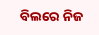ବିଲରେ ନିଜ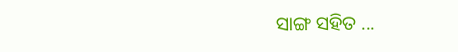ସାଙ୍ଗ ସହିତ ...